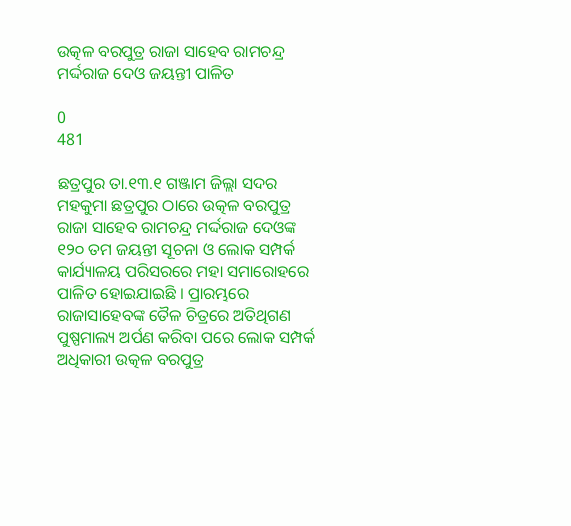ଉତ୍କଳ ବରପୁତ୍ର ରାଜା ସାହେବ ରାମଚନ୍ଦ୍ର ମର୍ଦ୍ଦରାଜ ଦେଓ ଜୟନ୍ତୀ ପାଳିତ

0
481

ଛତ୍ରପୁର ତା.୧୩.୧ ଗଞ୍ଜାମ ଜିଲ୍ଲା ସଦର ମହକୁମା ଛତ୍ରପୁର ଠାରେ ଉତ୍କଳ ବରପୁତ୍ର ରାଜା ସାହେବ ରାମଚନ୍ଦ୍ର ମର୍ଦ୍ଦରାଜ ଦେଓଙ୍କ ୧୨୦ ତମ ଜୟନ୍ତୀ ସୂଚନା ଓ ଲୋକ ସମ୍ପର୍କ କାର୍ଯ୍ୟାଳୟ ପରିସରରେ ମହା ସମାରୋହରେ ପାଳିତ ହୋଇଯାଇଛି । ପ୍ରାରମ୍ଭରେ ରାଜାସାହେବଙ୍କ ତୈଳ ଚିତ୍ରରେ ଅତିଥିଗଣ ପୁଷ୍ପମାଲ୍ୟ ଅର୍ପଣ କରିବା ପରେ ଲୋକ ସମ୍ପର୍କ ଅଧିକାରୀ ଉତ୍କଳ ବରପୁତ୍ର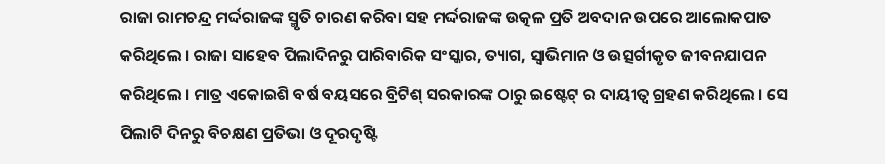ରାଜା ରାମଚନ୍ଦ୍ର ମର୍ଦ୍ଦରାଜଙ୍କ ସ୍ମୃତି ଚାରଣ କରିବା ସହ ମର୍ଦ୍ଦରାଜଙ୍କ ଉତ୍କଳ ପ୍ରତି ଅବଦାନ ଉପରେ ଆଲୋକପାତ କରିଥିଲେ । ରାଜା ସାହେବ ପିଲାଦିନରୁ ପାରିବାରିକ ସଂସ୍କାର, ତ୍ୟାଗ, ସ୍ବାଭିମାନ ଓ ଉତ୍ସର୍ଗୀକୃତ ଜୀବନଯାପନ କରିଥିଲେ । ମାତ୍ର ଏକୋଇଶି ବର୍ଷ ବୟସରେ ବ୍ରିଟିଶ୍ ସରକାରଙ୍କ ଠାରୁ ଇଷ୍ଟେଟ୍ ର ଦାୟୀତ୍ବ ଗ୍ରହଣ କରିଥିଲେ । ସେ ପିଲାଟି ଦିନରୁ ବିଚକ୍ଷଣ ପ୍ରତିଭା ଓ ଦୂରଦୃଷ୍ଟି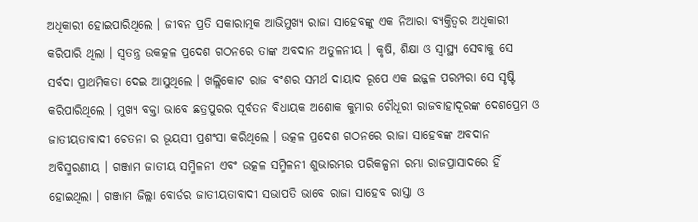ଅଧିକାରୀ ହୋଇପାରିଥିଲେ । ଜୀବନ ପ୍ରତି ସକାରାତ୍ମକ ଆଭିମୁଖ୍ୟ ରାଜା ସାହେବଙ୍କୁ ଏକ ନିଆରା ବ୍ୟକ୍ତିତ୍ବର ଅଧିକାରୀ କରିପାରି ଥିଲା । ସ୍ବତନ୍ତ୍ର ଉକତ୍କଳ ପ୍ରଦେଶ ଗଠନରେ ତାଙ୍କ ଅବଦାନ ଅତୁଳନୀୟ । କୃଷି, ଶିକ୍ଷା ଓ ସ୍ବାସ୍ଥ୍ୟ ସେବାକୁ ସେ ସର୍ବଦା ପ୍ରାଥମିକତା ଦେଇ ଆସୁଥିଲେ । ଖଲ୍ଲିକୋଟ ରାଜ ବଂଶର ସମର୍ଥ ଦାୟାଦ ରୂପେ ଏକ ଇଜ୍ଜଳ ପରମ୍ପରା ସେ ସୃଷ୍ଟି କରିପାରିଥିଲେ । ମୁଖ୍ୟ ବକ୍ତା ଭାବେ ଛତ୍ରପୁରର ପୂର୍ବତନ ବିଧାୟକ ଅଶୋକ କୁମାର ଚୌଧୂରୀ ରାଜବାହାଦୂରଙ୍କ ଦେଶପ୍ରେମ ଓ ଜାତୀୟତାବାଦୀ ଚେତନା ର ଭୂୟସୀ ପ୍ରଶଂସା କରିଥିଲେ । ଉତ୍କଳ ପ୍ରଦେଶ ଗଠନରେ ରାଜା ସାହେବଙ୍କ ଅବଦାନ ଅବିସ୍ମରଣୀୟ । ଗଞ୍ଜାମ ଜାତୀୟ ସମ୍ମିଳନୀ ଏବଂ ଉତ୍କଳ ସମ୍ମିଳନୀ ଶୁଭାରମ୍ଭର ପରିକଳ୍ପନା ରମ୍ଭା ରାଜପ୍ରାସାଦରେ ହିଁ ହୋଇଥିଲା । ଗଞ୍ଜାମ ଜିଲ୍ଲା ବୋର୍ଡର ଜାତୀୟତାବାଦୀ ସଭାପତି ଭାବେ ରାଜା ସାହେବ ରାସ୍ତା ଓ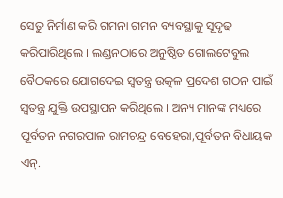ସେତୁ ନିର୍ମାଣ କରି ଗମନା ଗମନ ବ୍ୟବସ୍ଥାକୁ ସୂଦୃଢ କରିପାରିଥିଲେ । ଲଣ୍ଡନଠାରେ ଅନୁଷ୍ଠିତ ଗୋଲଟେବୁଲ ବୈଠକରେ ଯୋଗଦେଇ ସ୍ବତନ୍ତ୍ର ଉତ୍କଳ ପ୍ରଦେଶ ଗଠନ ପାଇଁ ସ୍ବତନ୍ତ୍ର ଯୁକ୍ତି ଉପସ୍ଥାପନ କରିଥିଲେ । ଅନ୍ୟ ମାନଙ୍କ ମଧ୍ୟରେ ପୂର୍ବତନ ନଗରପାଳ ରାମଚନ୍ଦ୍ର ବେହେରା,ପୂର୍ବତନ ବିଧାୟକ ଏନ୍.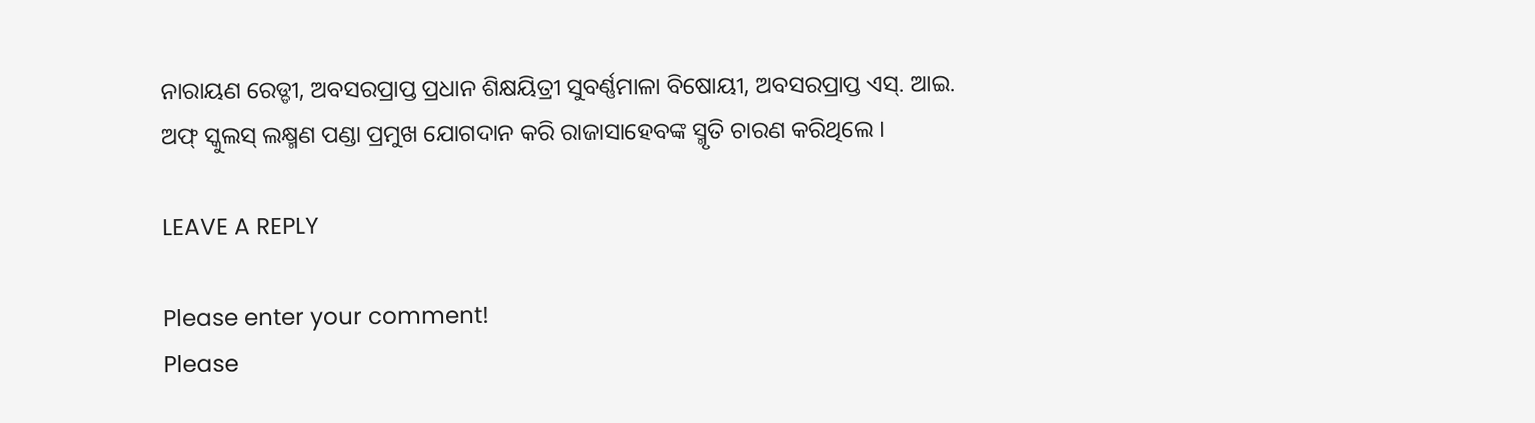ନାରାୟଣ ରେଡ୍ଡୀ, ଅବସରପ୍ରାପ୍ତ ପ୍ରଧାନ ଶିକ୍ଷୟିତ୍ରୀ ସୁବର୍ଣ୍ଣମାଳା ବିଷୋୟୀ, ଅବସରପ୍ରାପ୍ତ ଏସ୍. ଆଇ. ଅଫ୍ ସ୍କୁଲସ୍ ଲକ୍ଷ୍ମଣ ପଣ୍ଡା ପ୍ରମୁଖ ଯୋଗଦାନ କରି ରାଜାସାହେବଙ୍କ ସ୍ମୃତି ଚାରଣ କରିଥିଲେ ।

LEAVE A REPLY

Please enter your comment!
Please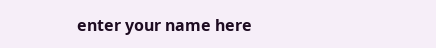enter your name here